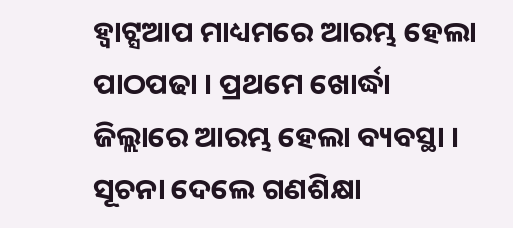ହ୍ୱାଟ୍ସଆପ ମାଧ୍ୟମରେ ଆରମ୍ଭ ହେଲା ପାଠପଢା । ପ୍ରଥମେ ଖୋର୍ଦ୍ଧା ଜିଲ୍ଲାରେ ଆରମ୍ଭ ହେଲା ବ୍ୟବସ୍ଥା । ସୂଚନା ଦେଲେ ଗଣଶିକ୍ଷା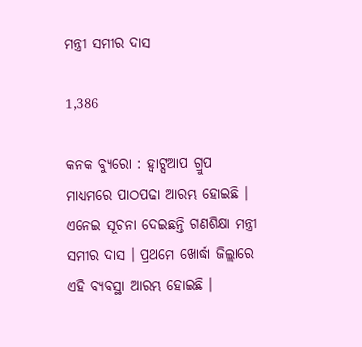ମନ୍ତ୍ରୀ ସମୀର ଦାସ

1,386

କନକ ବ୍ୟୁରୋ : ହ୍ୱାଟ୍ସଆପ ଗ୍ରୁପ ମାଧ୍ୟମରେ ପାଠପଢା ଆରମ୍ଭ ହୋଇଛି । ଏନେଇ ସୂଚନା ଦେଇଛନ୍ତି ଗଣଶିକ୍ଷା ମନ୍ତ୍ରୀ ସମୀର ଦାସ । ପ୍ରଥମେ ଖୋର୍ଦ୍ଧା ଜିଲ୍ଲାରେ ଏହି ବ୍ୟବସ୍ଥା ଆରମ୍ଭ ହୋଇଛି ।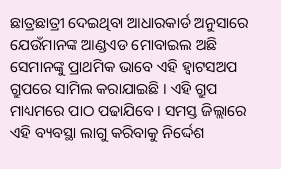ଛାତ୍ରଛାତ୍ରୀ ଦେଇଥିବା ଆଧାରକାର୍ଡ ଅନୁସାରେ ଯେଉଁମାନଙ୍କ ଆଣ୍ଡଏଡ ମୋବାଇଲ ଅଛି ସେମାନଙ୍କୁ ପ୍ରାଥମିକ ଭାବେ ଏହି ହ୍ୱାଟସଅପ ଗ୍ରୁପରେ ସାମିଲ କରାଯାଇଛି । ଏହି ଗ୍ରୁପ ମାଧ୍ୟମରେ ପାଠ ପଢାଯିବେ । ସମସ୍ତ ଜିଲ୍ଲାରେ ଏହି ବ୍ୟବସ୍ଥା ଲାଗୁ କରିବାକୁ ନିର୍ଦ୍ଦେଶ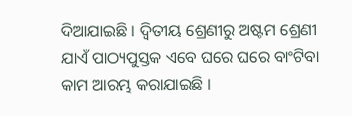ଦିଆଯାଇଛି । ଦ୍ୱିତୀୟ ଶ୍ରେଣୀରୁ ଅଷ୍ଟମ ଶ୍ରେଣୀ ଯାଏଁ ପାଠ୍ୟପୁସ୍ତକ ଏବେ ଘରେ ଘରେ ବାଂଟିବା କାମ ଆରମ୍ଭ କରାଯାଇଛି ।